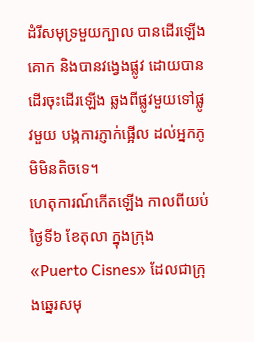ដំរីសមុទ្រមួយក្បាល បានដើរឡើងគោក និងបានវង្វេងផ្លូវ ដោយបានដើរចុះដើរឡើង ឆ្លងពីផ្លូវមួយទៅផ្លូវមួយ បង្កការភ្ញាក់ផ្អើល ដល់អ្នកភូមិមិនតិចទេ។
ហេតុការណ៍កើតឡើង កាលពីយប់ថ្ងៃទី៦ ខែតុលា ក្នុងក្រុង «Puerto Cisnes» ដែលជាក្រុងឆ្នេរសមុ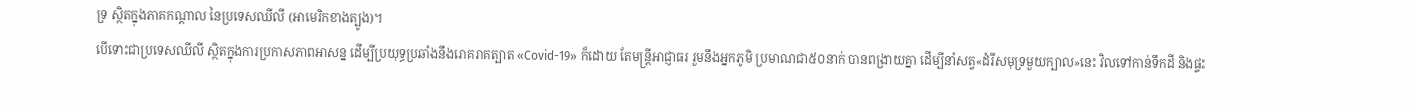ទ្រ ស្ថិតក្នុងភាគកណ្ដាល នៃប្រទេសឈីលី (អាមេរិកខាងត្បូង)។
បើទោះជាប្រទេសឈីលី ស្ថិតក្នុងការប្រកាសភាពអាសន្ន ដើម្បីប្រយុទ្ធប្រឆាំងនឹងរោគរាគត្បាត «Covid-19» ក៏ដោយ តែមន្ត្រីអាជ្ញាធរ រួមនឹងអ្នកភូមិ ប្រមាណជា៥០នាក់ បានពង្រាយគ្នា ដើម្បីនាំសត្វ«ដំរីសមុទ្រមួយក្បាល»នេះ វិលទៅកាន់ទឹកដី និងផ្ទះ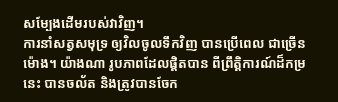សម្បែងដើមរបស់វាវិញ។
ការនាំសត្វសមុទ្រ ឲ្យវិលចូលទឹកវិញ បានប្រើពេល ជាច្រើនម៉ោង។ យ៉ាងណា រូបភាពដែលផ្តិតបាន ពីព្រឹត្តិការណ៍ដ៏កម្រនេះ បានចល័ត និងត្រូវបានចែក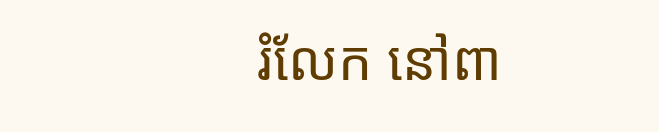រំលែក នៅពា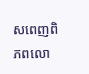សពេញពិភពលោ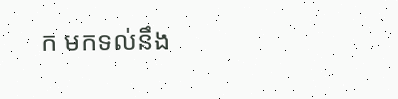ក មកទល់នឹង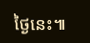ថ្ងៃនេះ៕